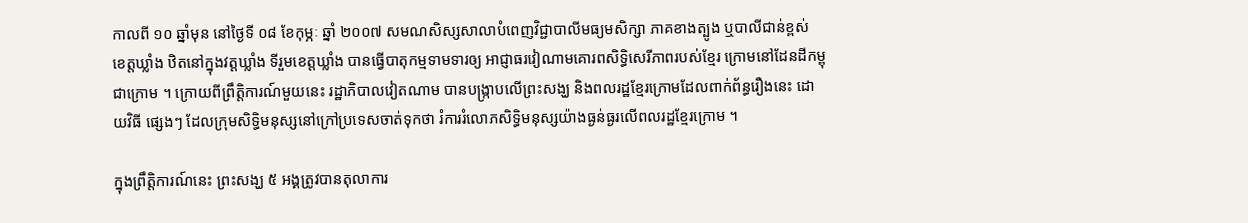កាលពី ១០ ឆ្នាំមុន នៅថ្ងៃទី ០៨ ខែកុម្ភៈ ឆ្នាំ ២០០៧ សមណសិស្សសាលាបំពេញវិជ្ជាបាលីមធ្យមសិក្សា ភាគខាងត្បូង ឬបាលីជាន់ខ្ពស់ ខេត្តឃ្លាំង ឋិតនៅក្នុងវត្តឃ្លាំង ទីរួមខេត្តឃ្លាំង បានធ្វើបាតុកម្មទាមទារឲ្យ អាជ្ញាធរវៀណាមគោរពសិទ្ធិសេរីភាពរបស់ខ្មែរ ក្រោមនៅដែនដីកម្ពុជាក្រោម ។ ក្រោយពីព្រឹត្តិការណ៍មួយនេះ រដ្ឋាភិបាលវៀតណាម បានបង្ក្រាបលើព្រះសង្ឃ និងពលរដ្ឋខ្មែរក្រោមដែលពាក់ព័ន្ធរឿងនេះ ដោយវិធី ផ្សេងៗ ដែលក្រុមសិទ្ធិមនុស្សនៅក្រៅប្រទេសចាត់ទុកថា រំការរំលោភសិទ្ធិមនុស្សយ៉ាងធ្ងន់ធ្ងរលើពលរដ្ឋខ្មែរក្រោម ។

ក្នុងព្រឹត្តិការណ៍នេះ ព្រះសង្ឃ ៥ អង្គត្រូវបានតុលាការ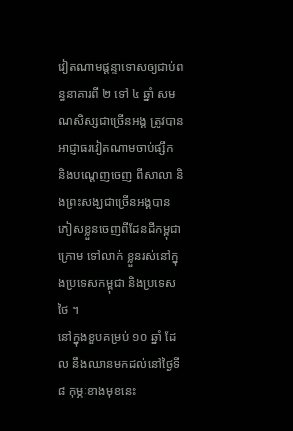វៀតណាមផ្ដន្ទាទោសឲ្យជាប់ពន្ធនាគារពី ២ ទៅ ៤ ឆ្នាំ សមណសិស្សជាច្រើនអង្គ ត្រូវបានអាជ្ញាធរវៀតណាមចាប់ផ្សឹក និងបណ្ដេញចេញ ពីសាលា និងព្រះសង្ឃជាច្រើនអង្គបានភៀសខ្លួនចេញពីដែនដីកម្ពុជាក្រោម ទៅលាក់ ខ្លួនរស់នៅក្នុងប្រទេសកម្ពុជា និងប្រទេសថៃ ។
នៅក្នុងខួបគម្រប់ ១០ ឆ្នាំ ដែល នឹងឈានមកដល់នៅថ្ងៃទី ៨ កុម្ភៈខាងមុខនេះ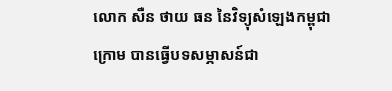លោក សឺន ថាយ ធន នៃវិទ្យុសំឡេងកម្ពុជាក្រោម បានធ្វើបទសម្ភាសន៍ជា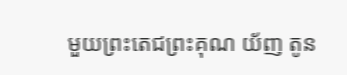មួយព្រះតេជព្រះគុណ យ័ញ តូន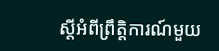ស្ដីអំពីព្រឹត្តិការណ៍មួយ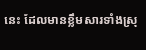នេះ ដែលមានខ្លឹមសារទាំងស្រុ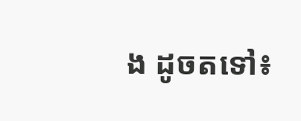ង ដូចតទៅ៖